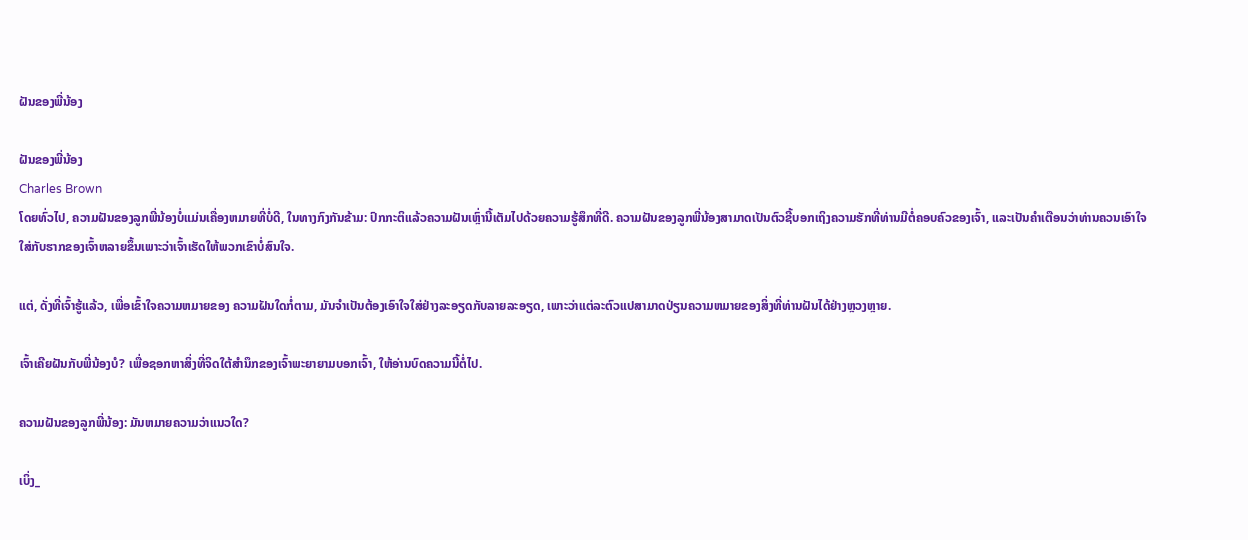ຝັນຂອງພີ່ນ້ອງ

ຝັນຂອງພີ່ນ້ອງ
Charles Brown
ໂດຍທົ່ວໄປ, ຄວາມຝັນຂອງລູກພີ່ນ້ອງບໍ່ແມ່ນເຄື່ອງຫມາຍທີ່ບໍ່ດີ, ໃນທາງກົງກັນຂ້າມ: ປົກກະຕິແລ້ວຄວາມຝັນເຫຼົ່ານີ້ເຕັມໄປດ້ວຍຄວາມຮູ້ສຶກທີ່ດີ. ຄວາມຝັນຂອງລູກພີ່ນ້ອງສາມາດເປັນຕົວຊີ້ບອກເຖິງຄວາມຮັກທີ່ທ່ານມີຕໍ່ຄອບຄົວຂອງເຈົ້າ, ແລະເປັນຄໍາເຕືອນວ່າທ່ານຄວນເອົາໃຈໃສ່ກັບຮາກຂອງເຈົ້າຫລາຍຂຶ້ນເພາະວ່າເຈົ້າເຮັດໃຫ້ພວກເຂົາບໍ່ສົນໃຈ.

ແຕ່, ດັ່ງທີ່ເຈົ້າຮູ້ແລ້ວ, ເພື່ອເຂົ້າໃຈຄວາມຫມາຍຂອງ ຄວາມຝັນໃດກໍ່ຕາມ, ມັນຈໍາເປັນຕ້ອງເອົາໃຈໃສ່ຢ່າງລະອຽດກັບລາຍລະອຽດ, ເພາະວ່າແຕ່ລະຕົວແປສາມາດປ່ຽນຄວາມຫມາຍຂອງສິ່ງທີ່ທ່ານຝັນໄດ້ຢ່າງຫຼວງຫຼາຍ.

ເຈົ້າເຄີຍຝັນກັບພີ່ນ້ອງບໍ? ເພື່ອຊອກຫາສິ່ງທີ່ຈິດໃຕ້ສໍານຶກຂອງເຈົ້າພະຍາຍາມບອກເຈົ້າ, ໃຫ້ອ່ານບົດຄວາມນີ້ຕໍ່ໄປ.

ຄວາມຝັນຂອງລູກພີ່ນ້ອງ: ມັນຫມາຍຄວາມວ່າແນວໃດ?

ເບິ່ງ_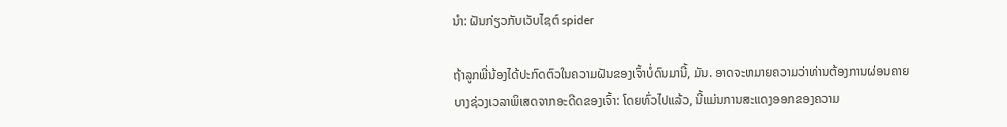ນຳ: ຝັນກ່ຽວກັບເວັບໄຊຕ໌ spider

ຖ້າລູກພີ່ນ້ອງໄດ້ປະກົດຕົວໃນຄວາມຝັນຂອງເຈົ້າບໍ່ດົນມານີ້, ມັນ. ອາດຈະຫມາຍຄວາມວ່າທ່ານຕ້ອງການຜ່ອນຄາຍບາງຊ່ວງເວລາພິເສດຈາກອະດີດຂອງເຈົ້າ: ໂດຍທົ່ວໄປແລ້ວ, ນີ້ແມ່ນການສະແດງອອກຂອງຄວາມ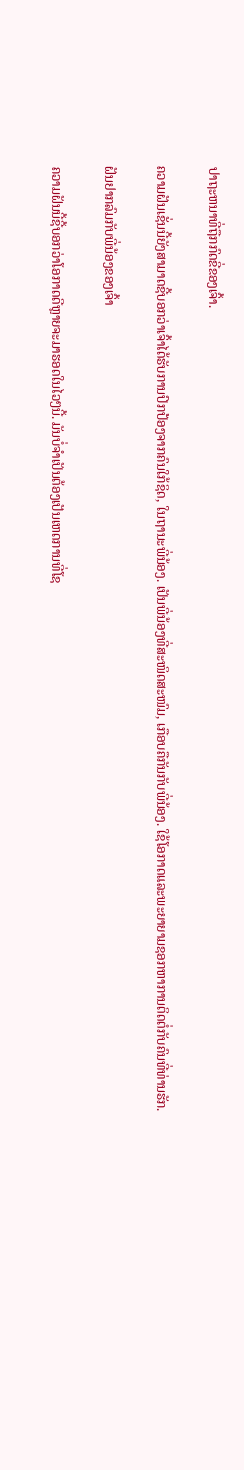ປາຖະຫນາທີ່ຖືກກົດຂີ່ຂອງເຈົ້າ.

ຄວາມຝັນເຊັ່ນນີ້ຍັງສາມາດຊີ້ບອກວ່າເຈົ້າໄດ້ຮັບການປົກປ້ອງຈາກຄົນໃກ້ຊິດ, ໃນຖານະພີ່ນ້ອງ. ເປັນພີ່ນ້ອງທີ່ສະໜິດສະໜົມ, ເກືອບຄືກັນກັບພີ່ນ້ອງ. ໃຊ້ໂອກາດແລະພະຍາຍາມຊອກຫາການຕິດຕໍ່ກັບຄົນທີ່ທ່ານຮັກ.

ຝັນຢາກລົມກັບພີ່ນ້ອງຂອງເຈົ້າ

ຄວາມຝັນນີ້ຊີ້ບອກວ່າໂອກາດດີຫຼາຍຈະມາຮອດໃນໄວໆນີ້. ມັນບໍ່ຈໍາເປັນຕ້ອງເປັນເຫດການທີ່ໂຊ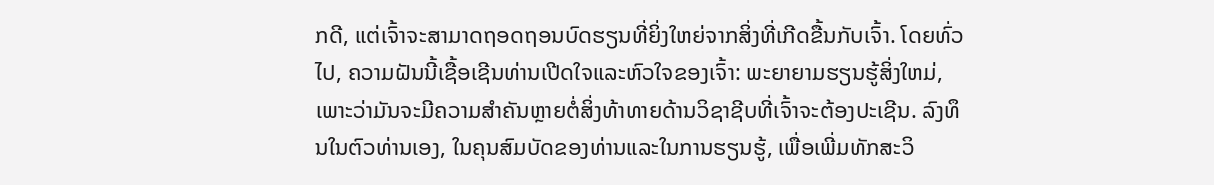ກດີ, ແຕ່ເຈົ້າຈະສາມາດຖອດຖອນບົດຮຽນທີ່ຍິ່ງໃຫຍ່ຈາກສິ່ງທີ່ເກີດຂື້ນກັບເຈົ້າ. ໂດຍທົ່ວໄປ, ຄວາມຝັນນີ້ເຊື້ອເຊີນທ່ານເປີດໃຈແລະຫົວໃຈຂອງເຈົ້າ: ພະຍາຍາມຮຽນຮູ້ສິ່ງໃຫມ່, ເພາະວ່າມັນຈະມີຄວາມສໍາຄັນຫຼາຍຕໍ່ສິ່ງທ້າທາຍດ້ານວິຊາຊີບທີ່ເຈົ້າຈະຕ້ອງປະເຊີນ. ລົງທຶນໃນຕົວທ່ານເອງ, ໃນຄຸນສົມບັດຂອງທ່ານແລະໃນການຮຽນຮູ້, ເພື່ອເພີ່ມທັກສະວິ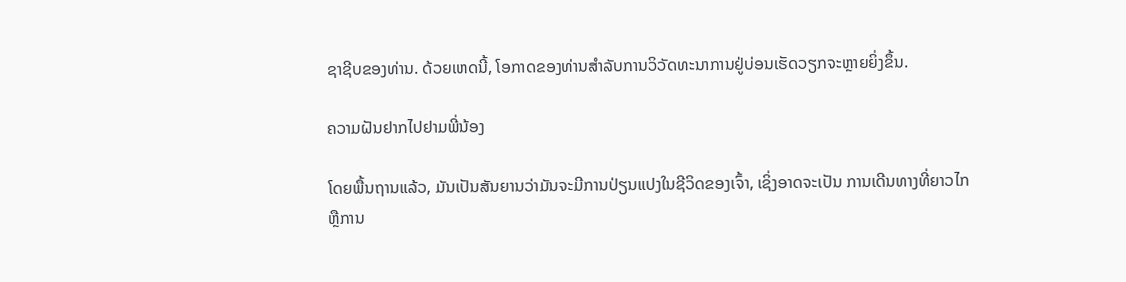ຊາຊີບຂອງທ່ານ. ດ້ວຍເຫດນີ້, ໂອກາດຂອງທ່ານສຳລັບການວິວັດທະນາການຢູ່ບ່ອນເຮັດວຽກຈະຫຼາຍຍິ່ງຂຶ້ນ.

ຄວາມຝັນຢາກໄປຢາມພີ່ນ້ອງ

ໂດຍພື້ນຖານແລ້ວ, ມັນເປັນສັນຍານວ່າມັນຈະມີການປ່ຽນແປງໃນຊີວິດຂອງເຈົ້າ, ເຊິ່ງອາດຈະເປັນ ການເດີນທາງທີ່ຍາວໄກ ຫຼືການ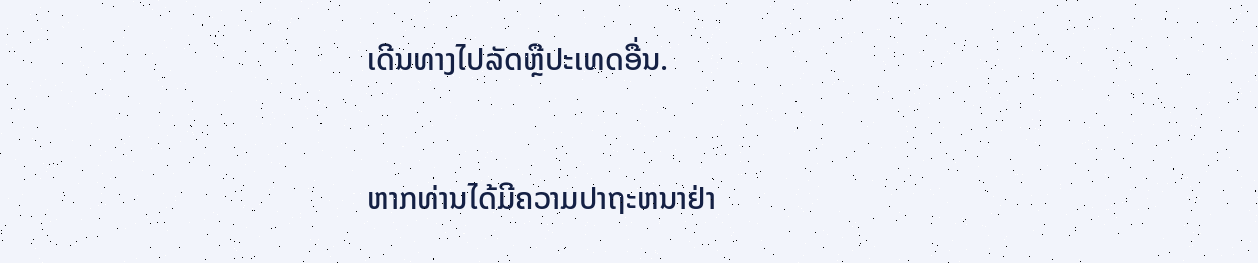ເດີນທາງໄປລັດຫຼືປະເທດອື່ນ.

ຫາກທ່ານໄດ້ມີຄວາມປາຖະຫນາຢ່າ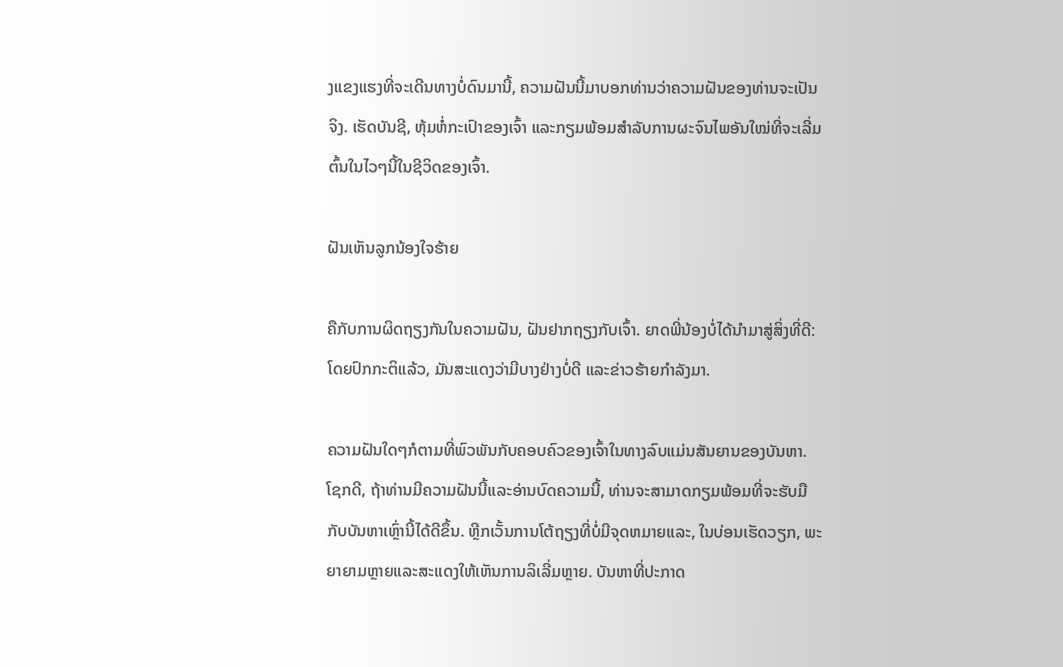ງແຂງແຮງທີ່ຈະເດີນທາງບໍ່ດົນມານີ້, ຄວາມຝັນນີ້ມາບອກທ່ານວ່າຄວາມຝັນຂອງທ່ານຈະເປັນຈິງ. ເຮັດບັນຊີ, ຫຸ້ມຫໍ່ກະເປົາຂອງເຈົ້າ ແລະກຽມພ້ອມສໍາລັບການຜະຈົນໄພອັນໃໝ່ທີ່ຈະເລີ່ມຕົ້ນໃນໄວໆນີ້ໃນຊີວິດຂອງເຈົ້າ.

ຝັນເຫັນລູກນ້ອງໃຈຮ້າຍ

ຄືກັບການຜິດຖຽງກັນໃນຄວາມຝັນ, ຝັນຢາກຖຽງກັບເຈົ້າ. ຍາດພີ່ນ້ອງບໍ່ໄດ້ນຳມາສູ່ສິ່ງທີ່ດີ: ໂດຍປົກກະຕິແລ້ວ, ມັນສະແດງວ່າມີບາງຢ່າງບໍ່ດີ ແລະຂ່າວຮ້າຍກຳລັງມາ.

ຄວາມຝັນໃດໆກໍຕາມທີ່ພົວພັນກັບຄອບຄົວຂອງເຈົ້າໃນທາງລົບແມ່ນສັນຍານຂອງບັນຫາ. ໂຊກດີ, ຖ້າທ່ານມີຄວາມຝັນນີ້ແລະອ່ານບົດຄວາມນີ້, ທ່ານຈະສາມາດກຽມພ້ອມທີ່ຈະຮັບມືກັບບັນຫາເຫຼົ່ານີ້ໄດ້ດີຂຶ້ນ. ຫຼີກເວັ້ນການໂຕ້ຖຽງທີ່ບໍ່ມີຈຸດຫມາຍແລະ, ໃນບ່ອນເຮັດວຽກ, ພະຍາຍາມຫຼາຍແລະສະແດງໃຫ້ເຫັນການລິເລີ່ມຫຼາຍ. ບັນຫາທີ່ປະກາດ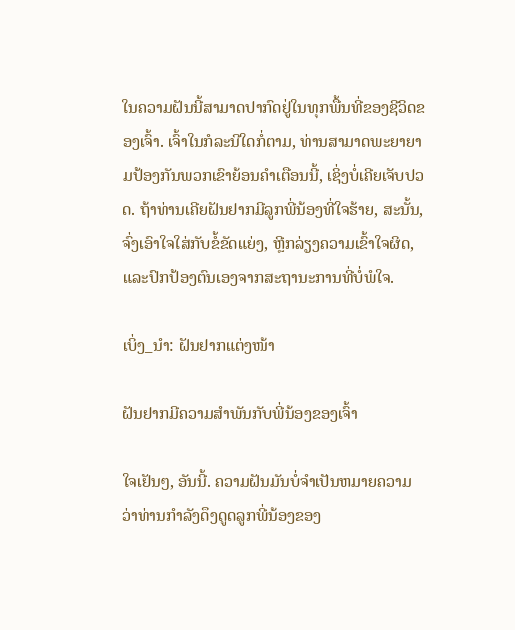ໃນຄວາມຝັນນີ້ສາມາດປາກົດຢູ່ໃນທຸກພື້ນທີ່ຂອງຊີວິດຂອງເຈົ້າ. ເຈົ້າໃນກໍລະນີໃດກໍ່ຕາມ, ທ່ານສາມາດພະຍາຍາມປ້ອງກັນພວກເຂົາຍ້ອນຄໍາເຕືອນນີ້, ເຊິ່ງບໍ່ເຄີຍເຈັບປວດ. ຖ້າທ່ານເຄີຍຝັນຢາກມີລູກພີ່ນ້ອງທີ່ໃຈຮ້າຍ, ສະນັ້ນ, ຈົ່ງເອົາໃຈໃສ່ກັບຂໍ້ຂັດແຍ່ງ, ຫຼີກລ່ຽງຄວາມເຂົ້າໃຈຜິດ, ແລະປົກປ້ອງຕົນເອງຈາກສະຖານະການທີ່ບໍ່ພໍໃຈ.

ເບິ່ງ_ນຳ: ຝັນຢາກແຕ່ງໜ້າ

ຝັນຢາກມີຄວາມສໍາພັນກັບພີ່ນ້ອງຂອງເຈົ້າ

ໃຈເຢັນໆ, ອັນນີ້. ຄວາມຝັນມັນບໍ່ຈໍາເປັນຫມາຍຄວາມວ່າທ່ານກໍາລັງດຶງດູດລູກພີ່ນ້ອງຂອງ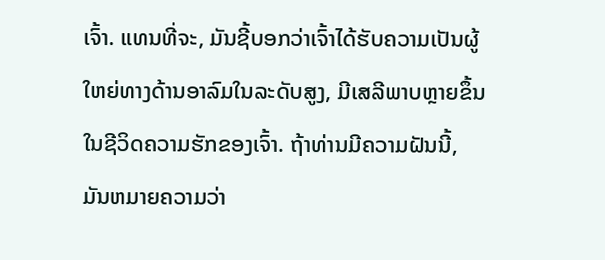ເຈົ້າ. ແທນທີ່ຈະ, ມັນຊີ້ບອກວ່າເຈົ້າໄດ້ຮັບຄວາມເປັນຜູ້ໃຫຍ່ທາງດ້ານອາລົມໃນລະດັບສູງ, ມີເສລີພາບຫຼາຍຂຶ້ນໃນຊີວິດຄວາມຮັກຂອງເຈົ້າ. ຖ້າທ່ານມີຄວາມຝັນນີ້, ມັນຫມາຍຄວາມວ່າ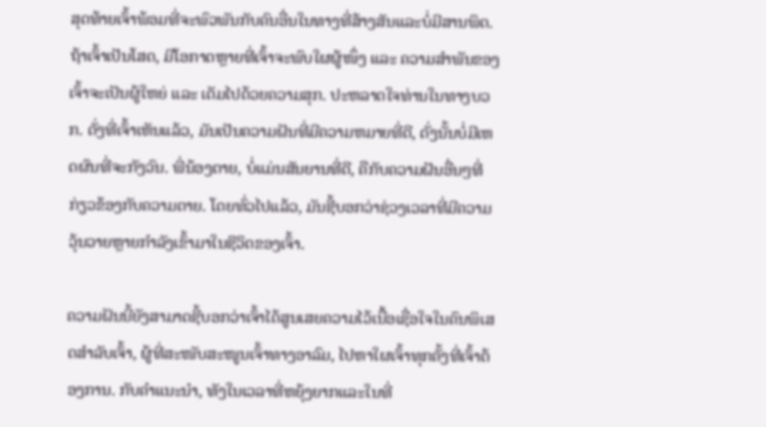ສຸດທ້າຍເຈົ້າພ້ອມທີ່ຈະພົວພັນກັບຄົນອື່ນໃນທາງທີ່ສ້າງສັນແລະບໍ່ມີສານພິດ. ຖ້າເຈົ້າເປັນໂສດ, ມີໂອກາດຫຼາຍທີ່ເຈົ້າຈະພົບໃຜຜູ້ໜຶ່ງ ແລະ ຄວາມສຳພັນຂອງເຈົ້າຈະເປັນຜູ້ໃຫຍ່ ແລະ ເຕັມໄປດ້ວຍຄວາມສຸກ. ປະຫລາດໃຈທ່ານໃນທາງບວກ. ດັ່ງທີ່ເຈົ້າເຫັນແລ້ວ, ມັນເປັນຄວາມຝັນທີ່ມີຄວາມຫມາຍທີ່ດີ, ດັ່ງນັ້ນບໍ່ມີເຫດຜົນທີ່ຈະກັງວົນ. ພີ່ນ້ອງຕາຍ, ບໍ່ແມ່ນສັນຍານທີ່ດີ, ຄືກັບຄວາມຝັນອື່ນໆທີ່ກ່ຽວຂ້ອງກັບຄວາມຕາຍ. ໂດຍທົ່ວໄປແລ້ວ, ມັນຊີ້ບອກວ່າຊ່ວງເວລາທີ່ມີຄວາມວຸ້ນວາຍຫຼາຍກຳລັງເຂົ້າມາໃນຊີວິດຂອງເຈົ້າ.

ຄວາມຝັນນີ້ຍັງສາມາດຊີ້ບອກວ່າເຈົ້າໄດ້ສູນເສຍຄວາມໄວ້ເນື້ອເຊື່ອໃຈໃນຄົນພິເສດສຳລັບເຈົ້າ, ຜູ້ທີ່ສະໜັບສະໜູນເຈົ້າທາງອາລົມ, ໄປຫາໃຜເຈົ້າທຸກຄັ້ງທີ່ເຈົ້າຕ້ອງການ. ກັບຄໍາແນະນໍາ, ທັງໃນເວລາທີ່ຫຍຸ້ງຍາກແລະໃນທີ່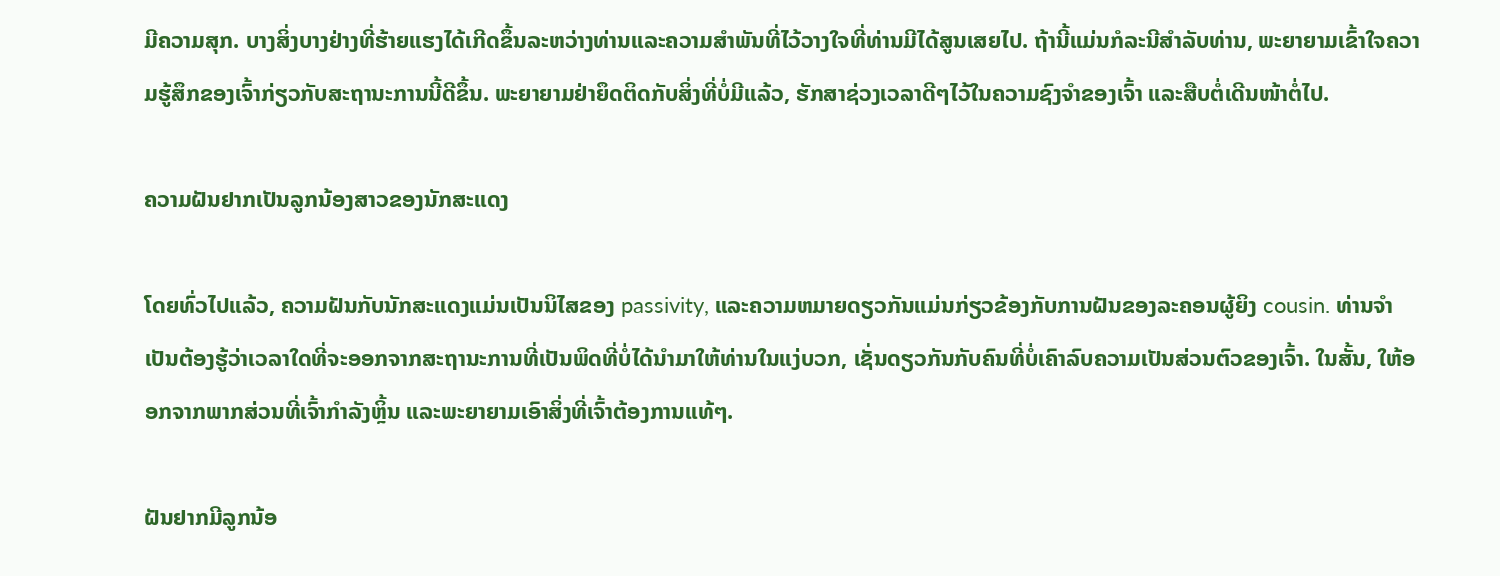ມີຄວາມສຸກ. ບາງສິ່ງບາງຢ່າງທີ່ຮ້າຍແຮງໄດ້ເກີດຂຶ້ນລະຫວ່າງທ່ານແລະຄວາມສໍາພັນທີ່ໄວ້ວາງໃຈທີ່ທ່ານມີໄດ້ສູນເສຍໄປ. ຖ້ານີ້ແມ່ນກໍລະນີສໍາລັບທ່ານ, ພະຍາຍາມເຂົ້າໃຈຄວາມຮູ້ສຶກຂອງເຈົ້າກ່ຽວກັບສະຖານະການນີ້ດີຂຶ້ນ. ພະຍາຍາມຢ່າຍຶດຕິດກັບສິ່ງທີ່ບໍ່ມີແລ້ວ, ຮັກສາຊ່ວງເວລາດີໆໄວ້ໃນຄວາມຊົງຈຳຂອງເຈົ້າ ແລະສືບຕໍ່ເດີນໜ້າຕໍ່ໄປ.

ຄວາມຝັນຢາກເປັນລູກນ້ອງສາວຂອງນັກສະແດງ

ໂດຍທົ່ວໄປແລ້ວ, ຄວາມຝັນກັບນັກສະແດງແມ່ນເປັນນິໄສຂອງ passivity, ແລະຄວາມຫມາຍດຽວກັນແມ່ນກ່ຽວຂ້ອງກັບການຝັນຂອງລະຄອນຜູ້ຍິງ cousin. ທ່ານຈໍາເປັນຕ້ອງຮູ້ວ່າເວລາໃດທີ່ຈະອອກຈາກສະຖານະການທີ່ເປັນພິດທີ່ບໍ່ໄດ້ນໍາມາໃຫ້ທ່ານໃນແງ່ບວກ, ເຊັ່ນດຽວກັນກັບຄົນທີ່ບໍ່ເຄົາລົບຄວາມເປັນສ່ວນຕົວຂອງເຈົ້າ. ໃນສັ້ນ, ໃຫ້ອອກຈາກພາກສ່ວນທີ່ເຈົ້າກຳລັງຫຼິ້ນ ແລະພະຍາຍາມເອົາສິ່ງທີ່ເຈົ້າຕ້ອງການແທ້ໆ.

ຝັນຢາກມີລູກນ້ອ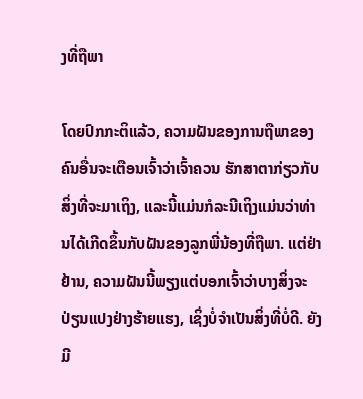ງທີ່ຖືພາ

ໂດຍປົກກະຕິແລ້ວ, ຄວາມຝັນຂອງການຖືພາຂອງຄົນອື່ນຈະເຕືອນເຈົ້າວ່າເຈົ້າຄວນ ຮັກສາຕາກ່ຽວກັບສິ່ງທີ່ຈະມາເຖິງ, ແລະນີ້ແມ່ນກໍລະນີເຖິງແມ່ນວ່າທ່ານໄດ້ເກີດຂຶ້ນກັບຝັນຂອງລູກພີ່ນ້ອງທີ່ຖືພາ. ແຕ່ຢ່າຢ້ານ, ຄວາມຝັນນີ້ພຽງແຕ່ບອກເຈົ້າວ່າບາງສິ່ງຈະປ່ຽນແປງຢ່າງຮ້າຍແຮງ, ເຊິ່ງບໍ່ຈໍາເປັນສິ່ງທີ່ບໍ່ດີ. ຍັງມີ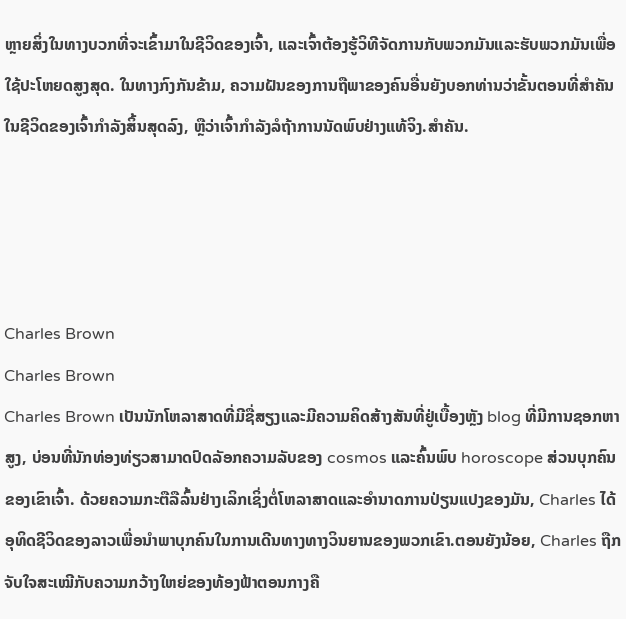ຫຼາຍສິ່ງໃນທາງບວກທີ່ຈະເຂົ້າມາໃນຊີວິດຂອງເຈົ້າ, ແລະເຈົ້າຕ້ອງຮູ້ວິທີຈັດການກັບພວກມັນແລະຮັບພວກມັນເພື່ອໃຊ້ປະໂຫຍດສູງສຸດ. ໃນທາງກົງກັນຂ້າມ, ຄວາມຝັນຂອງການຖືພາຂອງຄົນອື່ນຍັງບອກທ່ານວ່າຂັ້ນຕອນທີ່ສໍາຄັນໃນຊີວິດຂອງເຈົ້າກໍາລັງສິ້ນສຸດລົງ, ຫຼືວ່າເຈົ້າກໍາລັງລໍຖ້າການນັດພົບຢ່າງແທ້ຈິງ.ສຳຄັນ.




Charles Brown
Charles Brown
Charles Brown ເປັນນັກໂຫລາສາດທີ່ມີຊື່ສຽງແລະມີຄວາມຄິດສ້າງສັນທີ່ຢູ່ເບື້ອງຫຼັງ blog ທີ່ມີການຊອກຫາສູງ, ບ່ອນທີ່ນັກທ່ອງທ່ຽວສາມາດປົດລັອກຄວາມລັບຂອງ cosmos ແລະຄົ້ນພົບ horoscope ສ່ວນບຸກຄົນຂອງເຂົາເຈົ້າ. ດ້ວຍຄວາມກະຕືລືລົ້ນຢ່າງເລິກເຊິ່ງຕໍ່ໂຫລາສາດແລະອໍານາດການປ່ຽນແປງຂອງມັນ, Charles ໄດ້ອຸທິດຊີວິດຂອງລາວເພື່ອນໍາພາບຸກຄົນໃນການເດີນທາງທາງວິນຍານຂອງພວກເຂົາ.ຕອນຍັງນ້ອຍ, Charles ຖືກຈັບໃຈສະເໝີກັບຄວາມກວ້າງໃຫຍ່ຂອງທ້ອງຟ້າຕອນກາງຄື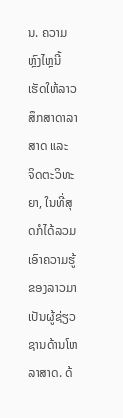ນ. ຄວາມຫຼົງໄຫຼນີ້ເຮັດໃຫ້ລາວສຶກສາດາລາສາດ ແລະ ຈິດຕະວິທະຍາ, ໃນທີ່ສຸດກໍໄດ້ລວມເອົາຄວາມຮູ້ຂອງລາວມາເປັນຜູ້ຊ່ຽວຊານດ້ານໂຫລາສາດ. ດ້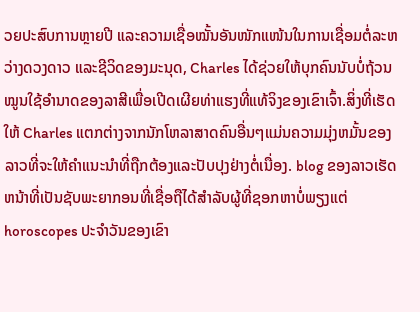ວຍປະສົບການຫຼາຍປີ ແລະຄວາມເຊື່ອໝັ້ນອັນໜັກແໜ້ນໃນການເຊື່ອມຕໍ່ລະຫວ່າງດວງດາວ ແລະຊີວິດຂອງມະນຸດ, Charles ໄດ້ຊ່ວຍໃຫ້ບຸກຄົນນັບບໍ່ຖ້ວນ ໝູນໃຊ້ອຳນາດຂອງລາສີເພື່ອເປີດເຜີຍທ່າແຮງທີ່ແທ້ຈິງຂອງເຂົາເຈົ້າ.ສິ່ງທີ່ເຮັດໃຫ້ Charles ແຕກຕ່າງຈາກນັກໂຫລາສາດຄົນອື່ນໆແມ່ນຄວາມມຸ່ງຫມັ້ນຂອງລາວທີ່ຈະໃຫ້ຄໍາແນະນໍາທີ່ຖືກຕ້ອງແລະປັບປຸງຢ່າງຕໍ່ເນື່ອງ. blog ຂອງລາວເຮັດຫນ້າທີ່ເປັນຊັບພະຍາກອນທີ່ເຊື່ອຖືໄດ້ສໍາລັບຜູ້ທີ່ຊອກຫາບໍ່ພຽງແຕ່ horoscopes ປະຈໍາວັນຂອງເຂົາ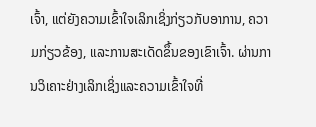ເຈົ້າ, ແຕ່ຍັງຄວາມເຂົ້າໃຈເລິກເຊິ່ງກ່ຽວກັບອາການ, ຄວາມກ່ຽວຂ້ອງ, ແລະການສະເດັດຂຶ້ນຂອງເຂົາເຈົ້າ. ຜ່ານການວິເຄາະຢ່າງເລິກເຊິ່ງແລະຄວາມເຂົ້າໃຈທີ່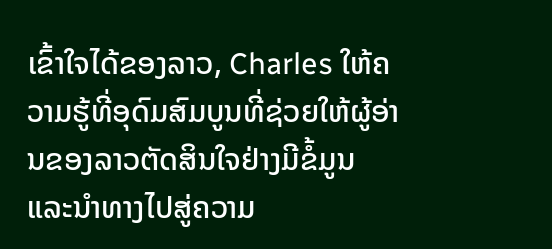ເຂົ້າໃຈໄດ້ຂອງລາວ, Charles ໃຫ້ຄວາມຮູ້ທີ່ອຸດົມສົມບູນທີ່ຊ່ວຍໃຫ້ຜູ້ອ່ານຂອງລາວຕັດສິນໃຈຢ່າງມີຂໍ້ມູນແລະນໍາທາງໄປສູ່ຄວາມ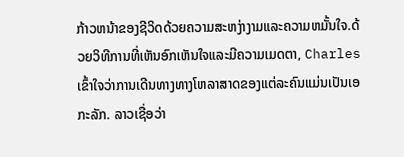ກ້າວຫນ້າຂອງຊີວິດດ້ວຍຄວາມສະຫງ່າງາມແລະຄວາມຫມັ້ນໃຈ.ດ້ວຍວິທີການທີ່ເຫັນອົກເຫັນໃຈແລະມີຄວາມເມດຕາ, Charles ເຂົ້າໃຈວ່າການເດີນທາງທາງໂຫລາສາດຂອງແຕ່ລະຄົນແມ່ນເປັນເອກະລັກ. ລາວເຊື່ອວ່າ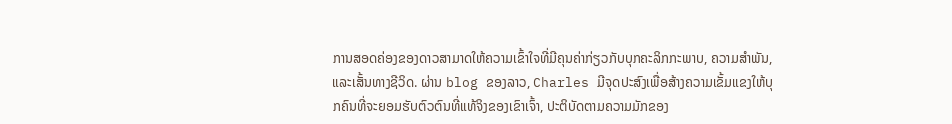ການສອດຄ່ອງຂອງດາວສາມາດໃຫ້ຄວາມເຂົ້າໃຈທີ່ມີຄຸນຄ່າກ່ຽວກັບບຸກຄະລິກກະພາບ, ຄວາມສໍາພັນ, ແລະເສັ້ນທາງຊີວິດ. ຜ່ານ blog ຂອງລາວ, Charles ມີຈຸດປະສົງເພື່ອສ້າງຄວາມເຂັ້ມແຂງໃຫ້ບຸກຄົນທີ່ຈະຍອມຮັບຕົວຕົນທີ່ແທ້ຈິງຂອງເຂົາເຈົ້າ, ປະຕິບັດຕາມຄວາມມັກຂອງ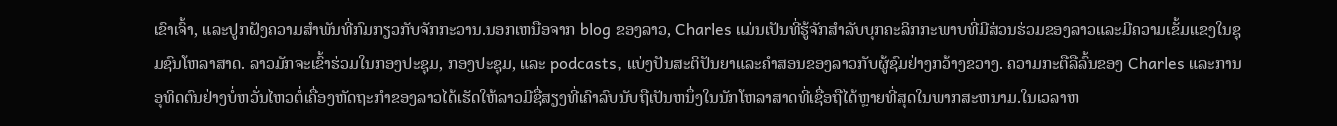ເຂົາເຈົ້າ, ແລະປູກຝັງຄວາມສໍາພັນທີ່ກົມກຽວກັບຈັກກະວານ.ນອກເຫນືອຈາກ blog ຂອງລາວ, Charles ແມ່ນເປັນທີ່ຮູ້ຈັກສໍາລັບບຸກຄະລິກກະພາບທີ່ມີສ່ວນຮ່ວມຂອງລາວແລະມີຄວາມເຂັ້ມແຂງໃນຊຸມຊົນໂຫລາສາດ. ລາວມັກຈະເຂົ້າຮ່ວມໃນກອງປະຊຸມ, ກອງປະຊຸມ, ແລະ podcasts, ແບ່ງປັນສະຕິປັນຍາແລະຄໍາສອນຂອງລາວກັບຜູ້ຊົມຢ່າງກວ້າງຂວາງ. ຄວາມກະຕືລືລົ້ນຂອງ Charles ແລະການອຸທິດຕົນຢ່າງບໍ່ຫວັ່ນໄຫວຕໍ່ເຄື່ອງຫັດຖະກໍາຂອງລາວໄດ້ເຮັດໃຫ້ລາວມີຊື່ສຽງທີ່ເຄົາລົບນັບຖືເປັນຫນຶ່ງໃນນັກໂຫລາສາດທີ່ເຊື່ອຖືໄດ້ຫຼາຍທີ່ສຸດໃນພາກສະຫນາມ.ໃນເວລາຫ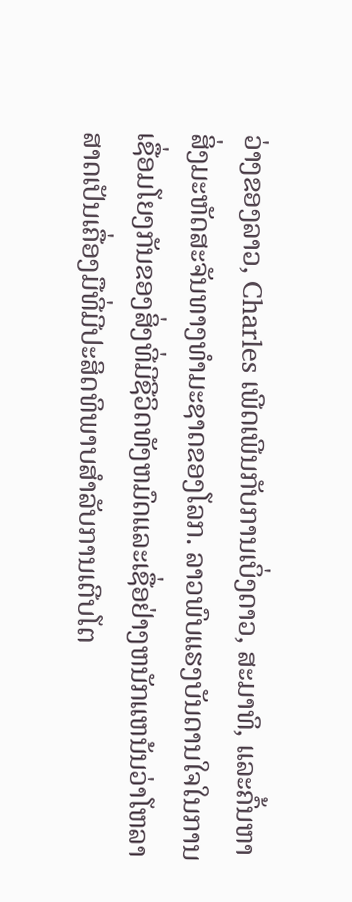ວ່າງຂອງລາວ, Charles ເພີດເພີນກັບການເບິ່ງດາວ, ສະມາທິ, ແລະຄົ້ນຫາສິ່ງມະຫັດສະຈັນທາງທໍາມະຊາດຂອງໂລກ. ລາວພົບແຮງບັນດານໃຈໃນການເຊື່ອມໂຍງກັນຂອງສິ່ງທີ່ມີຊີວິດທັງຫມົດແລະເຊື່ອຢ່າງຫນັກແຫນ້ນວ່າໂຫລາສາດເປັນເຄື່ອງມືທີ່ມີປະສິດທິພາບສໍາລັບການເຕີບໂຕ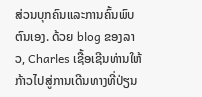ສ່ວນບຸກຄົນແລະການຄົ້ນພົບຕົນເອງ. ດ້ວຍ blog ຂອງລາວ, Charles ເຊື້ອເຊີນທ່ານໃຫ້ກ້າວໄປສູ່ການເດີນທາງທີ່ປ່ຽນ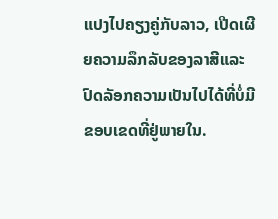ແປງໄປຄຽງຄູ່ກັບລາວ, ເປີດເຜີຍຄວາມລຶກລັບຂອງລາສີແລະປົດລັອກຄວາມເປັນໄປໄດ້ທີ່ບໍ່ມີຂອບເຂດທີ່ຢູ່ພາຍໃນ.